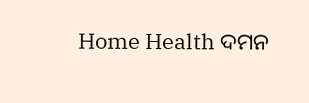Home Health ଦମନ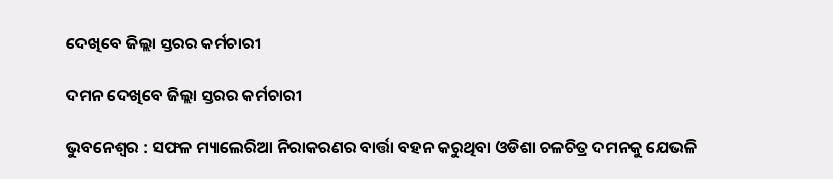ଦେଖିବେ ଜିଲ୍ଲା ସ୍ତରର କର୍ମଚାରୀ

ଦମନ ଦେଖିବେ ଜିଲ୍ଲା ସ୍ତରର କର୍ମଚାରୀ

ଭୁବନେଶ୍ୱର : ସଫଳ ମ୍ୟାଲେରିଆ ନିରାକରଣର ବାର୍ତ୍ତା ବହନ କରୁଥିବା ଓଡିଶା ଚଳଚିତ୍ର ଦମନକୁ ଯେଭଳି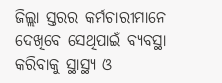ଜିଲ୍ଲା ସ୍ତରର କର୍ମଚାରୀମାନେ ଦେଖିବେ ସେଥିପାଇଁ ବ୍ୟବସ୍ଥା କରିବାକୁ ସ୍ଥାସ୍ଥ୍ୟ ଓ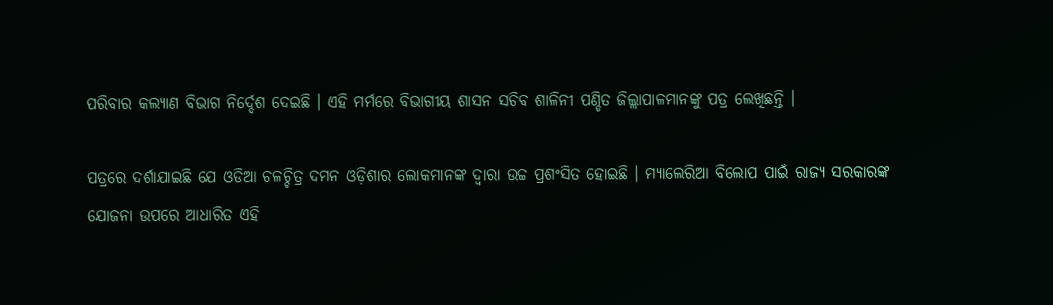ପରିବାର କଲ୍ୟାଣ ବିଭାଗ ନିର୍ଦ୍ଦେଶ ଦେଇଛି । ଏହି ମର୍ମରେ ବିଭାଗୀୟ ଶାସନ ସଚିବ ଶାଳିନୀ ପଣ୍ଡିତ ଜିଲ୍ଲାପାଳମାନଙ୍କୁ ପତ୍ର ଲେଖିଛନ୍ତି ।

ପତ୍ରରେ ଦର୍ଶାଯାଇଛି ଯେ ଓଡିଆ ଚଳଚ୍ଚିତ୍ର ଦମନ ଓଡ଼ିଶାର ଲୋକମାନଙ୍କ ଦ୍ୱାରା ଉଚ୍ଚ ପ୍ରଶଂସିତ ହୋଇଛି । ମ୍ୟାଲେରିଆ ବିଲୋପ ପାଇଁ ରାଜ୍ୟ ସରକାରଙ୍କ ଯୋଜନା ଉପରେ ଆଧାରିତ ଏହି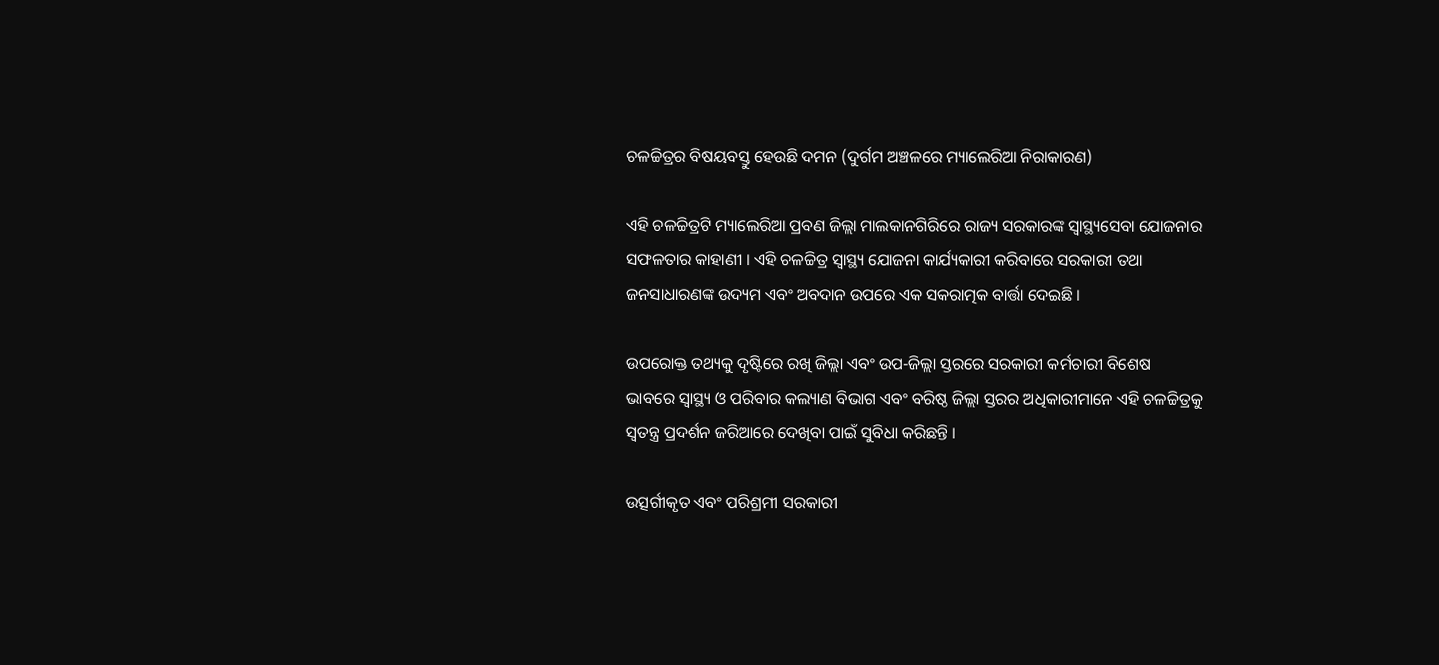ଚଳଚ୍ଚିତ୍ରର ବିଷୟବସ୍ତୁ ହେଉଛି ଦମନ (ଦୁର୍ଗମ ଅଞ୍ଚଳରେ ମ୍ୟାଲେରିଆ ନିରାକାରଣ)

ଏହି ଚଳଚ୍ଚିତ୍ରଟି ମ୍ୟାଲେରିଆ ପ୍ରବଣ ଜିଲ୍ଲା ମାଲକାନଗିରିରେ ରାଜ୍ୟ ସରକାରଙ୍କ ସ୍ୱାସ୍ଥ୍ୟସେବା ଯୋଜନାର ସଫଳତାର କାହାଣୀ । ଏହି ଚଳଚ୍ଚିତ୍ର ସ୍ୱାସ୍ଥ୍ୟ ଯୋଜନା କାର୍ଯ୍ୟକାରୀ କରିବାରେ ସରକାରୀ ତଥା ଜନସାଧାରଣଙ୍କ ଉଦ୍ୟମ ଏବଂ ଅବଦାନ ଉପରେ ଏକ ସକରାତ୍ମକ ବାର୍ତ୍ତା ଦେଇଛି ।

ଉପରୋକ୍ତ ତଥ୍ୟକୁ ଦୃଷ୍ଟିରେ ରଖି ଜିଲ୍ଲା ଏବଂ ଉପ-ଜିଲ୍ଲା ସ୍ତରରେ ସରକାରୀ କର୍ମଚାରୀ ବିଶେଷ ଭାବରେ ସ୍ୱାସ୍ଥ୍ୟ ଓ ପରିବାର କଲ୍ୟାଣ ବିଭାଗ ଏବଂ ବରିଷ୍ଠ ଜିଲ୍ଲା ସ୍ତରର ଅଧିକାରୀମାନେ ଏହି ଚଳଚ୍ଚିତ୍ରକୁ ସ୍ୱତନ୍ତ୍ର ପ୍ରଦର୍ଶନ ଜରିଆରେ ଦେଖିବା ପାଇଁ ସୁବିଧା କରିଛନ୍ତି ।

ଉତ୍ସର୍ଗୀକୃତ ଏବଂ ପରିଶ୍ରମୀ ସରକାରୀ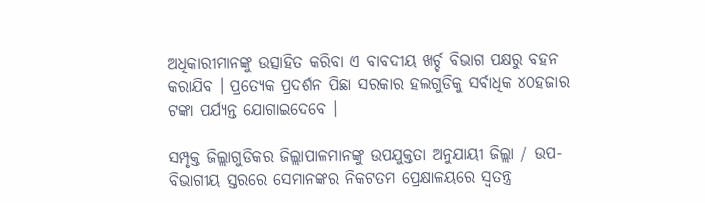ଅଧିକାରୀମାନଙ୍କୁ ଉତ୍ସାହିତ କରିବା ଏ ବାବଦୀୟ ଖର୍ଚ୍ଚ ବିଭାଗ ପକ୍ଷରୁ ବହନ କରାଯିବ । ପ୍ରତ୍ୟେକ ପ୍ରଦର୍ଶନ ପିଛା ସରକାର ହଲଗୁଡିକୁ ସର୍ବାଧିକ ୪୦ହଜାର ଟଙ୍କା ପର୍ଯ୍ୟନ୍ତ ଯୋଗାଇଦେବେ ।

ସମ୍ପୃକ୍ତ ଜିଲ୍ଲାଗୁଡିକର ଜିଲ୍ଲାପାଳମାନଙ୍କୁ ଉପଯୁକ୍ତତା ଅନୁଯାୟୀ ଜିଲ୍ଲା / ଉପ-ବିଭାଗୀୟ ସ୍ତରରେ ସେମାନଙ୍କର ନିକଟତମ ପ୍ରେକ୍ଷାଳୟରେ ସ୍ୱତନ୍ତ୍ର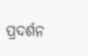ପ୍ରଦର୍ଶନ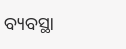ବ୍ୟବସ୍ଥା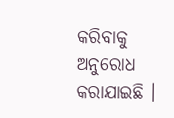କରିବାକୁ ଅନୁରୋଧ କରାଯାଇଛି ।